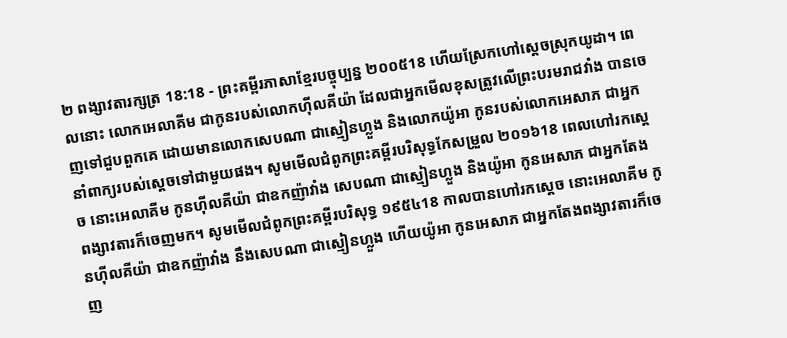២ ពង្សាវតារក្សត្រ 18:18 - ព្រះគម្ពីរភាសាខ្មែរបច្ចុប្បន្ន ២០០៥18 ហើយស្រែកហៅស្ដេចស្រុកយូដា។ ពេលនោះ លោកអេលាគីម ជាកូនរបស់លោកហ៊ីលគីយ៉ា ដែលជាអ្នកមើលខុសត្រូវលើព្រះបរមរាជវាំង បានចេញទៅជួបពួកគេ ដោយមានលោកសេបណា ជាស្មៀនហ្លួង និងលោកយ៉ូអា កូនរបស់លោកអេសាភ ជាអ្នកនាំពាក្យរបស់ស្ដេចទៅជាមួយផង។ សូមមើលជំពូកព្រះគម្ពីរបរិសុទ្ធកែសម្រួល ២០១៦18 ពេលហៅរកស្តេច នោះអេលាគីម កូនហ៊ីលគីយ៉ា ជាឧកញ៉ាវាំង សេបណា ជាស្មៀនហ្លួង និងយ៉ូអា កូនអេសាភ ជាអ្នកតែងពង្សាវតារក៏ចេញមក។ សូមមើលជំពូកព្រះគម្ពីរបរិសុទ្ធ ១៩៥៤18 កាលបានហៅរកស្តេច នោះអេលាគីម កូនហ៊ីលគីយ៉ា ជាឧកញ៉ាវាំង នឹងសេបណា ជាស្មៀនហ្លួង ហើយយ៉ូអា កូនអេសាភ ជាអ្នកតែងពង្សាវតារក៏ចេញ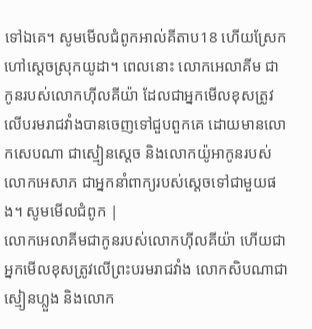ទៅឯគេ។ សូមមើលជំពូកអាល់គីតាប18 ហើយស្រែកហៅស្តេចស្រុកយូដា។ ពេលនោះ លោកអេលាគីម ជាកូនរបស់លោកហ៊ីលគីយ៉ា ដែលជាអ្នកមើលខុសត្រូវលើបរមរាជវាំងបានចេញទៅជួបពួកគេ ដោយមានលោកសេបណា ជាស្មៀនស្តេច និងលោកយ៉ូអាកូនរបស់លោកអេសាភ ជាអ្នកនាំពាក្យរបស់ស្តេចទៅជាមួយផង។ សូមមើលជំពូក |
លោកអេលាគីមជាកូនរបស់លោកហ៊ីលគីយ៉ា ហើយជាអ្នកមើលខុសត្រូវលើព្រះបរមរាជវាំង លោកសិបណាជាស្មៀនហ្លួង និងលោក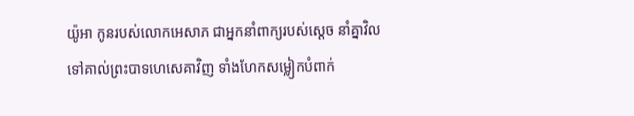យ៉ូអា កូនរបស់លោកអេសាភ ជាអ្នកនាំពាក្យរបស់ស្ដេច នាំគ្នាវិលទៅគាល់ព្រះបាទហេសេគាវិញ ទាំងហែកសម្លៀកបំពាក់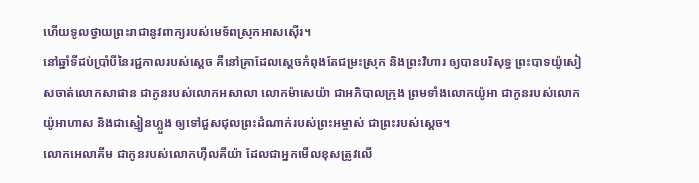ហើយទូលថ្វាយព្រះរាជានូវពាក្យរបស់មេទ័ពស្រុកអាសស៊ើរ។
នៅឆ្នាំទីដប់ប្រាំបីនៃរជ្ជកាលរបស់ស្ដេច គឺនៅគ្រាដែលស្ដេចកំពុងតែជម្រះស្រុក និងព្រះវិហារ ឲ្យបានបរិសុទ្ធ ព្រះបាទយ៉ូសៀសចាត់លោកសាផាន ជាកូនរបស់លោកអសាលា លោកម៉ាសេយ៉ា ជាអភិបាលក្រុង ព្រមទាំងលោកយ៉ូអា ជាកូនរបស់លោកយ៉ូអាហាស និងជាស្មៀនហ្លួង ឲ្យទៅជួសជុលព្រះដំណាក់របស់ព្រះអម្ចាស់ ជាព្រះរបស់ស្ដេច។
លោកអេលាគីម ជាកូនរបស់លោកហ៊ីលគីយ៉ា ដែលជាអ្នកមើលខុសត្រូវលើ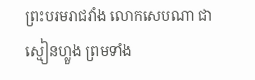ព្រះបរមរាជវាំង លោកសេបណា ជាស្មៀនហ្លួង ព្រមទាំង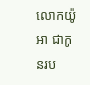លោកយ៉ូអា ជាកូនរប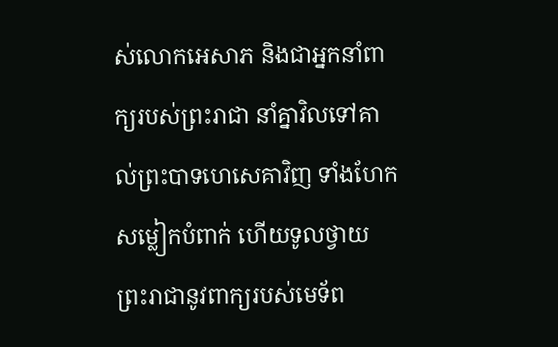ស់លោកអេសាភ និងជាអ្នកនាំពាក្យរបស់ព្រះរាជា នាំគ្នាវិលទៅគាល់ព្រះបាទហេសេគាវិញ ទាំងហែកសម្លៀកបំពាក់ ហើយទូលថ្វាយព្រះរាជានូវពាក្យរបស់មេទ័ព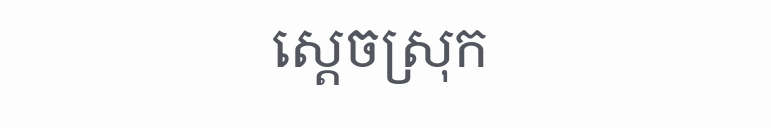ស្ដេចស្រុក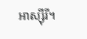អាស្ស៊ីរី។